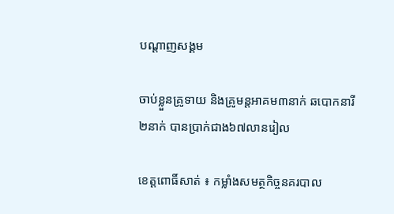បណ្តាញសង្គម

ចាប់ខ្លួនគ្រូទាយ និងគ្រូមន្តអាគម៣នាក់ ឆបោកនារី២នាក់ បានប្រាក់ជាង៦៧លានរៀល

ខេត្តពោធិ៍សាត់ ៖ កម្លាំងសមត្ថកិច្ចនគរបាល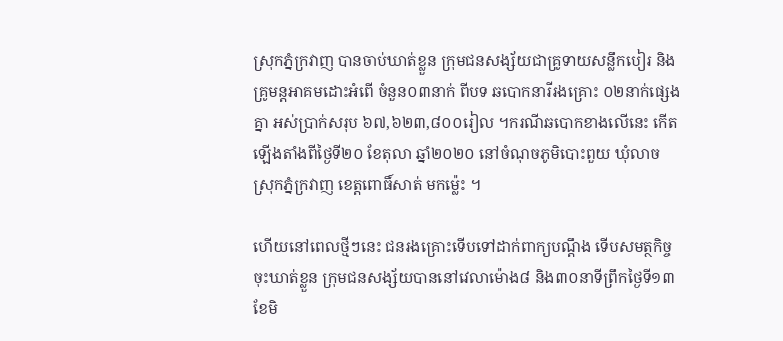ស្រុកភ្នំក្រវាញ បានចាប់ឃាត់ខ្លួន ក្រុមជនសង្ស័យជាគ្រូទាយសន្លឹកបៀរ និងគ្រូមន្តអាគមដោះអំពើ ចំនួន០៣នាក់ ពីបទ ឆបោកនារីរងគ្រោះ ០២នាក់ផ្សេងគ្នា អស់ប្រាក់សរុប ៦៧,៦២៣,៨០០រៀល ។ករណីឆបោកខាងលើនេះ កើតឡើងតាំងពីថ្ងៃទី២០ ខែតុលា ឆ្នាំ២០២០ នៅចំណុចភូមិបោះពួយ ឃុំលាច ស្រុកភ្នំក្រវាញ ខេត្តពោធិ៍សាត់ មកម៉្លេះ ។

ហើយនៅពេលថ្មីៗនេះ ជនរងគ្រោះទើបទៅដាក់ពាក្យបណ្តឹង ទើបសមត្ថកិច្ចចុះឃាត់ខ្លួន ក្រុមជនសង្ស័យបាននៅវេលាម៉ោង៨ និង៣០នាទីព្រឹកថ្ងៃទី១៣ ខែមិ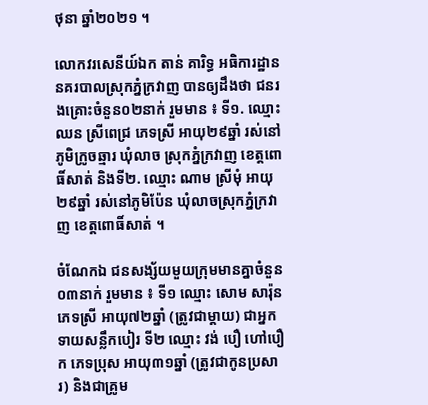ថុនា ឆ្នាំ២០២១ ។

លោកវរសេនីយ៍ឯក តាន់ គារិទ្ធ អធិការដ្ឋាននគរបាលស្រុកភ្នំក្រវាញ បានឲ្យដឹងថា ជនរងគ្រោះចំនួន០២នាក់ រួមមាន ៖ ទី១. ឈ្មោះ ឈន ស្រីពេជ្រ ភេទស្រី អាយុ២៩ឆ្នាំ រស់នៅភូមិក្រូចឆ្មារ ឃុំលាច ស្រុកភ្នំក្រវាញ ខេត្តពោធិ៍សាត់ និងទី២. ឈ្មោះ ណាម ស្រីមុំ អាយុ២៩ឆ្នាំ រស់នៅភូមិប៉ែន ឃុំលាចស្រុកភ្នំក្រវាញ ខេត្តពោធិ៍សាត់ ។

ចំណែកឯ ជនសង្ស័យមួយក្រុមមានគ្នាចំនួន ០៣នាក់ រួមមាន ៖ ទី១ ឈ្មោះ សោម សារ៉ុន ភេទស្រី អាយុ៧២ឆ្នាំ (ត្រូវជាម្ដាយ) ជាអ្នកទាយសន្លឹកបៀរ ទី២ ឈ្មោះ វង់ បឿ ហៅបឿក ភេទប្រុស អាយុ៣១ឆ្នាំ (ត្រូវជាកូនប្រសារ) និងជាគ្រូម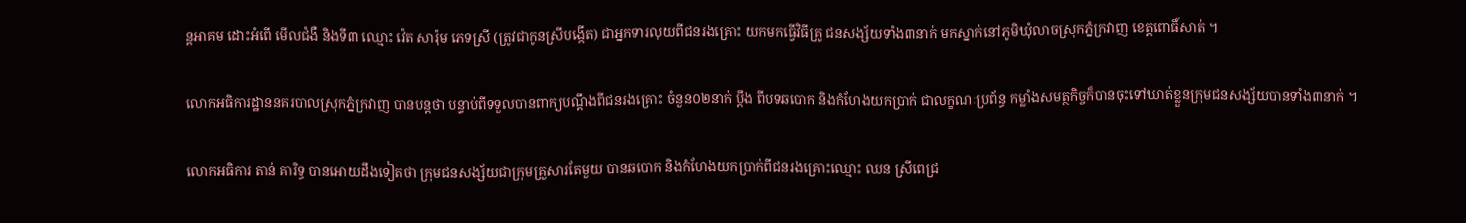ន្តអាគម ដោះអំពើ មើលជំងឺ និងទី៣ ឈ្មោះ វ៉េត សារ៉ុម ភេទស្រី (ត្រូវជាកូនស្រីបង្កើត) ជាអ្នកទារលុយពីជនរងគ្រោះ យកមកធ្វើវិធីគ្រូ ជនសង្ស័យទាំង៣នាក់ មកស្នាក់នៅភូមិឃុំលាចស្រុកភ្នំក្រវាញ ខេត្តពោធិ៍សាត់ ។

លោកអធិការដ្ឋាននគរបាលស្រុកភ្នំក្រវាញ បានបន្តថា បន្ទាប់ពីទទួលបានពាក្យបណ្ដឹងពីជនរងគ្រោះ ចំនួន០២នាក់ ប្ដឹង ពីបទឆបោក និងកំហែងយកប្រាក់ ជាលក្ខណៈប្រព័ន្ធ កម្លាំងសមត្ថកិច្ចក៏បានចុះទៅឃាត់ខ្លួនក្រុមជនសង្ស័យបានទាំង៣នាក់ ។

លោកអធិការ តាន់ គារិទ្ធ បានអោយដឹងទៀតថា ក្រុមជនសង្ស័យជាក្រុមគ្រួសារតែមួយ បានឆបោក និងកំហែងយកប្រាក់ពីជនរងគ្រោះឈ្មោះ ឈន ស្រីពេជ្រ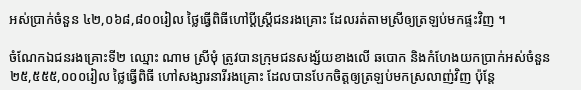អស់ប្រាក់ចំនួន ៤២,០៦៨,៨០០រៀល ថ្លៃធ្វើពិធីហៅប្ដីស្ត្រីជនរងគ្រោះ ដែលរត់តាមស្រីឲ្យត្រឡប់មកផ្ទះវិញ ។

ចំណែកឯជនរងគ្រោះទី២ ឈ្មោះ ណាម ស្រីមុំ ត្រូវបានក្រុមជនសង្ស័យខាងលើ ឆបោក និងកំហែងយកប្រាក់អស់ចំនួន ២៥,៥៥៥,០០០រៀល ថ្លៃធ្វើពិធី ហៅសង្សារនារីរងគ្រោះ ដែលបានបែកចិត្តឲ្យត្រឡប់មកស្រលាញ់វិញ ប៉ុន្តែ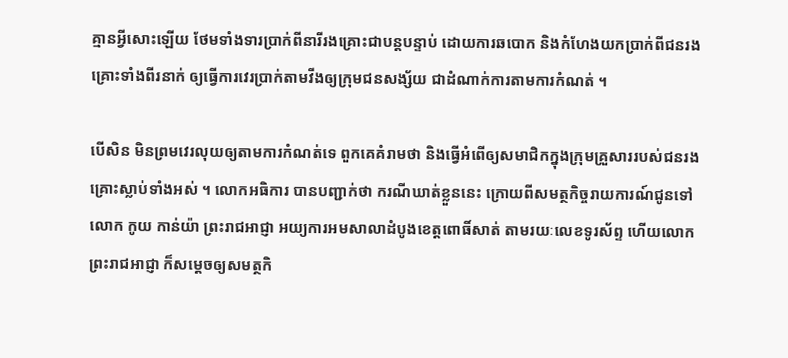គ្មានអ្វីសោះឡើយ ថែមទាំងទារប្រាក់ពីនារីរងគ្រោះជាបន្តបន្ទាប់ ដោយការឆបោក និងកំហែងយកប្រាក់ពីជនរងគ្រោះទាំងពីរនាក់ ឲ្យធ្វើការវេរប្រាក់តាមវីងឲ្យក្រុមជនសង្ស័យ ជាដំណាក់ការតាមការកំណត់ ។

បើសិន មិនព្រមវេរលុយឲ្យតាមការកំណត់ទេ ពួកគេគំរាមថា និងធ្វើអំពើឲ្យសមាជិកក្នុងក្រុមគ្រួសាររបស់ជនរងគ្រោះស្លាប់ទាំងអស់ ។ លោកអធិការ បានបញ្ជាក់ថា ករណីឃាត់ខ្លួននេះ ក្រោយពីសមត្ថកិច្ចរាយការណ៍ជូនទៅលោក កូយ កាន់យ៉ា ព្រះរាជអាជ្ញា អយ្យការអមសាលាដំបូងខេត្តពោធិ៍សាត់ តាមរយៈលេខទូរស័ព្ទ ហើយលោក ព្រះរាជអាជ្ញា ក៏សម្តេចឲ្យសមត្ថកិ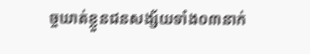ច្ចឃាត់ខ្លួនជនសង្ស័យទាំង០៣នាក់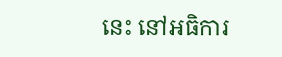នេះ នៅអធិការ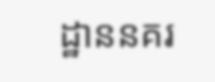ដ្ឋាននគរ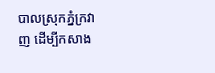បាលស្រុកភ្នំក្រវាញ ដើម្បីកសាង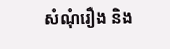សំណុំរឿង និង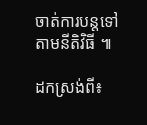ចាត់ការបន្តទៅតាមនីតិវិធី ៕

ដកស្រង់ពី៖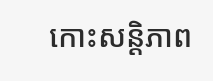កោះសន្តិភាព